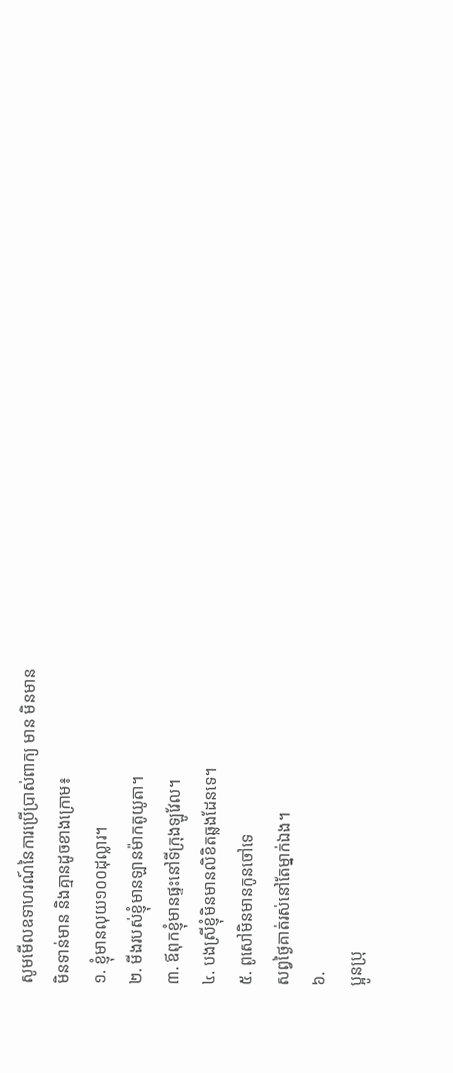សូមមើលឧទាហរណ៍នៃការប្រើប្រាស់ពាក្យ មាន មិនមាន
មិនទាន់មាន និងគ្មានដូចខាងក្រោម៖
១. ខ្ញុំមានលុយ១០០ដុល្លារ។
២. មីងរបស់ខ្ញុំមានឡានម៉ាកតូយូតា។
៣. ឪពុកខ្ញុំមានផ្ទះនៅទីក្រុងឡូវែល។
៤. បងស្រីខ្ញុំមិនមានលិខិតឆ្លងដែនទេ។
៥. ពូសៅមិនមានកូនចៅទេ
សព្វថ្ងៃគាត់រស់នៅតែម្នាក់ឯង។
៦.
ប្អូនប្រុ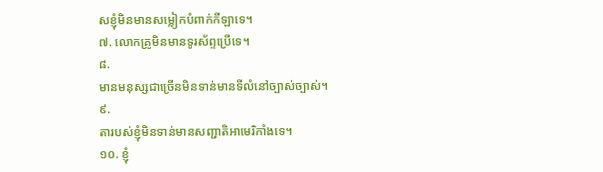សខ្ញុំមិនមានសម្លៀកបំពាក់កីឡាទេ។
៧. លោកគ្រូមិនមានទូរស័ព្ទប្រើទេ។
៨.
មានមនុស្សជាច្រើនមិនទាន់មានទីលំនៅច្បាស់ច្បាស់។
៩.
តារបស់ខ្ញុំមិនទាន់មានសញ្ជាតិអាមេរិកាំងទេ។
១០. ខ្ញុំ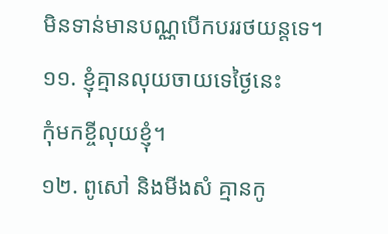មិនទាន់មានបណ្ណបើកបររថយន្តទេ។
១១. ខ្ញុំគ្មានលុយចាយទេថ្ងៃនេះ
កុំមកខ្ចីលុយខ្ញុំ។
១២. ពូសៅ និងមីងសំ គ្មានកូ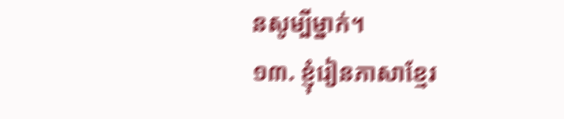នសូម្បីម្នាក់។
១៣. ខ្ញុំរៀនភាសាខ្មែរ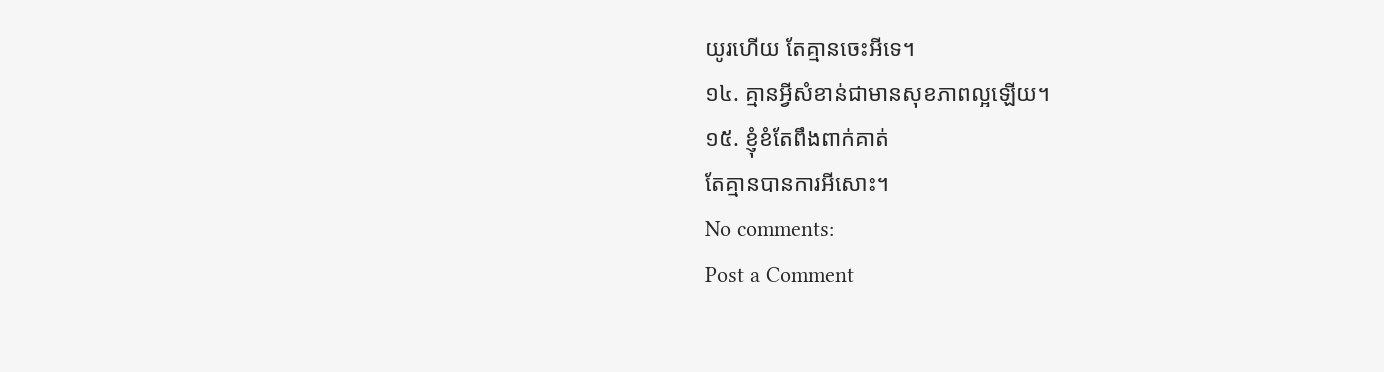យូរហើយ តែគ្មានចេះអីទេ។
១៤. គ្មានអ្វីសំខាន់ជាមានសុខភាពល្អឡើយ។
១៥. ខ្ញុំខំតែពឹងពាក់គាត់
តែគ្មានបានការអីសោះ។
No comments:
Post a Comment